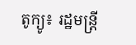តូក្យូ៖ រដ្ឋមន្រ្តី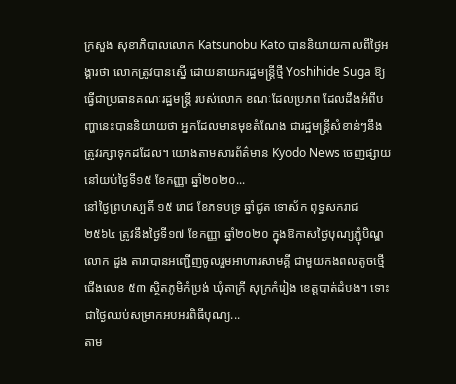ក្រសួង សុខាភិបាលលោក Katsunobu Kato បាននិយាយកាលពីថ្ងៃអង្គារថា លោកត្រូវបានស្នើ ដោយនាយករដ្ឋមន្រ្តីថ្មី Yoshihide Suga ឱ្យធ្វើជាប្រធានគណៈរដ្ឋមន្រ្តី របស់លោក ខណៈដែលប្រភព ដែលដឹងអំពីបញ្ហានេះបាននិយាយថា អ្នកដែលមានមុខតំណែង ជារដ្ឋមន្ត្រីសំខាន់ៗនឹងត្រូវរក្សាទុកដដែល។ យោងតាមសារព័ត៌មាន Kyodo News ចេញផ្សាយនៅយប់ថ្ងៃទី១៥ ខែកញ្ញា ឆ្នាំ២០២០...
នៅថ្ងៃព្រហស្បតិ៍ ១៥ រោជ ខែភទបទ្រ ឆ្នាំជូត ទោស័ក ពុទ្ធសករាជ ២៥៦៤ ត្រូវនឹងថ្ងៃទី១៧ ខែកញ្ញា ឆ្នាំ២០២០ ក្នុងឱកាសថ្ងៃបុណ្យភ្ជុំបិណ្ឌ លោក ដួង តារាបានអញ្ជើញចូលរួមអាហារសាមគ្គី ជាមួយកងពលតូចថ្មើជើងលេខ ៥៣ ស្ថិតភូមិកំប្រង់ ឃុំតាក្រី សុក្រកំរៀង ខេត្តបាត់ដំបង។ ទោះជាថ្ងៃឈប់សម្រាកអបអរពិធីបុណ្យ...
តាម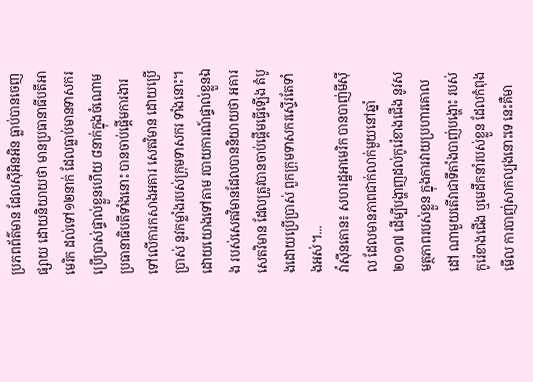ប្រភពព័ត៌មាន ដែលស៊ីអិនអិន ធ្លាប់បានចេញផ្សាយ ដោយនិយាយថា មានប្រធានាធីបតីអាមេរិក ដល់ទៅ១២នាក់ ដែលធ្លាប់មានទាសករ ប្រើប្រាស់ផ្ទាល់ខ្លួនហើយ ៨នាក់ក្នុងចំណោម ប្រធានាធិបតីទាំងនោះ បានចាប់ផ្តើមការងារទៅលើការកសាងអគារ សេតវិមាន ដោយប្រើប្រាស់ នូវកម្លាំងរបស់ក្រុមទាសករ ទាំងនោះ។ ដោយយោងទៅតាម របាយការណ៍ផ្ទាល់ខ្លួនឯង របស់សេតវិមានដែលបាននិយាយថា អគារសេតវិមាន ដែលត្រូវបានចាប់ផ្តើមធ្វើឡើង តំបូងដោយប្រើប្រាស់ ពួកក្រុមទាសករស្ទើរតែទាំងអស់។...
វ៉ាស៊ីនតោន៖ សហរដ្ឋអាមេរិក បានបាញ់មីស៊ីល ដែលមានភាពជាក់លាក់មួយនៅឆ្នាំ២០១៧ ដើម្បីបង្ហាញដល់កូរ៉េខាងជើង នូវសមត្ថភាពរបស់ខ្លួន ក្នុងការវាយប្រហារគោលដៅ ណាមួយតើវាជាទីតាំងបាញ់បង្ហោះ របស់កូរ៉េខាងជើង ឬមេដឹកនាំរបស់ខ្លួន ដែលកំពុងមើល ការបាញ់សាកល្បងនោះទេ នេះគឺមា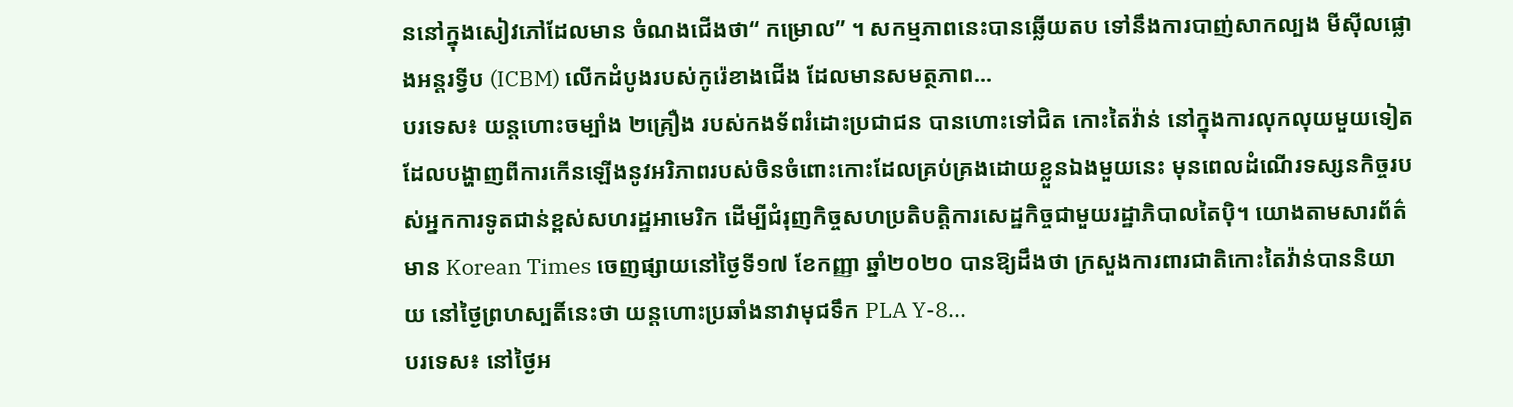ននៅក្នុងសៀវភៅដែលមាន ចំណងជើងថា“ កម្រោល” ។ សកម្មភាពនេះបានឆ្លើយតប ទៅនឹងការបាញ់សាកល្បង មីស៊ីលផ្លោងអន្តរទ្វីប (ICBM) លើកដំបូងរបស់កូរ៉េខាងជើង ដែលមានសមត្ថភាព...
បរទេស៖ យន្ដហោះចម្បាំង ២គ្រឿង របស់កងទ័ពរំដោះប្រជាជន បានហោះទៅជិត កោះតៃវ៉ាន់ នៅក្នុងការលុកលុយមួយទៀត ដែលបង្ហាញពីការកើនឡើងនូវអរិភាពរបស់ចិនចំពោះកោះដែលគ្រប់គ្រងដោយខ្លួនឯងមួយនេះ មុនពេលដំណើរទស្សនកិច្ចរបស់អ្នកការទូតជាន់ខ្ពស់សហរដ្ឋអាមេរិក ដើម្បីជំរុញកិច្ចសហប្រតិបត្តិការសេដ្ឋកិច្ចជាមួយរដ្ឋាភិបាលតៃប៉ិ។ យោងតាមសារព័ត៌មាន Korean Times ចេញផ្សាយនៅថ្ងៃទី១៧ ខែកញ្ញា ឆ្នាំ២០២០ បានឱ្យដឹងថា ក្រសួងការពារជាតិកោះតៃវ៉ាន់បាននិយាយ នៅថ្ងៃព្រហស្បតិ៍នេះថា យន្តហោះប្រឆាំងនាវាមុជទឹក PLA Y-8...
បរទេស៖ នៅថ្ងៃអ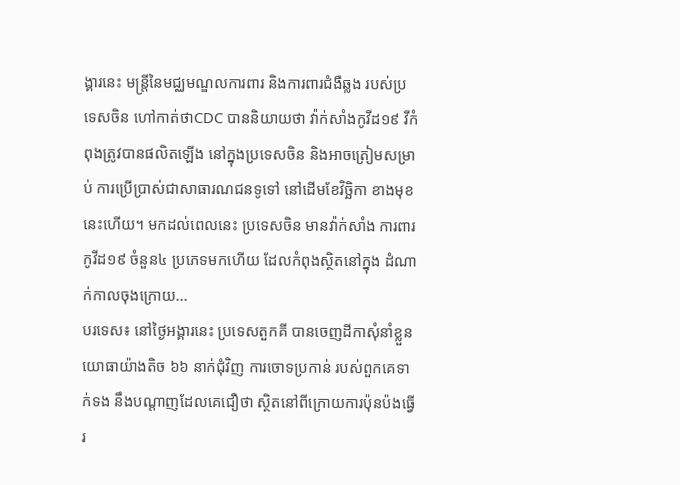ង្គារនេះ មន្រ្តីនៃមជ្ឈមណ្ឌលការពារ និងការពារជំងឺឆ្លង របស់ប្រទេសចិន ហៅកាត់ថាCDC បាននិយាយថា វ៉ាក់សាំងកូវីដ១៩ វីកំពុងត្រូវបានផលិតឡើង នៅក្នុងប្រទេសចិន និងអាចត្រៀមសម្រាប់ ការប្រើប្រាស់ជាសាធារណជនទូទៅ នៅដើមខែវិច្ឆិកា ខាងមុខនេះហើយ។ មកដល់ពេលនេះ ប្រទេសចិន មានវ៉ាក់សាំង ការពារកូវីដ១៩ ចំនួន៤ ប្រភេទមកហើយ ដែលកំពុងស្ថិតនៅក្នុង ដំណាក់កាលចុងក្រោយ...
បរទេស៖ នៅថ្ងៃអង្គារនេះ ប្រទេសតួកគី បានចេញដីកាសុំនាំខ្លួន យោធាយ៉ាងតិច ៦៦ នាក់ជុំវិញ ការចោទប្រកាន់ របស់ពួកគេទាក់ទង នឹងបណ្តាញដែលគេជឿថា ស្ថិតនៅពីក្រោយការប៉ុនប៉ងធ្វើរ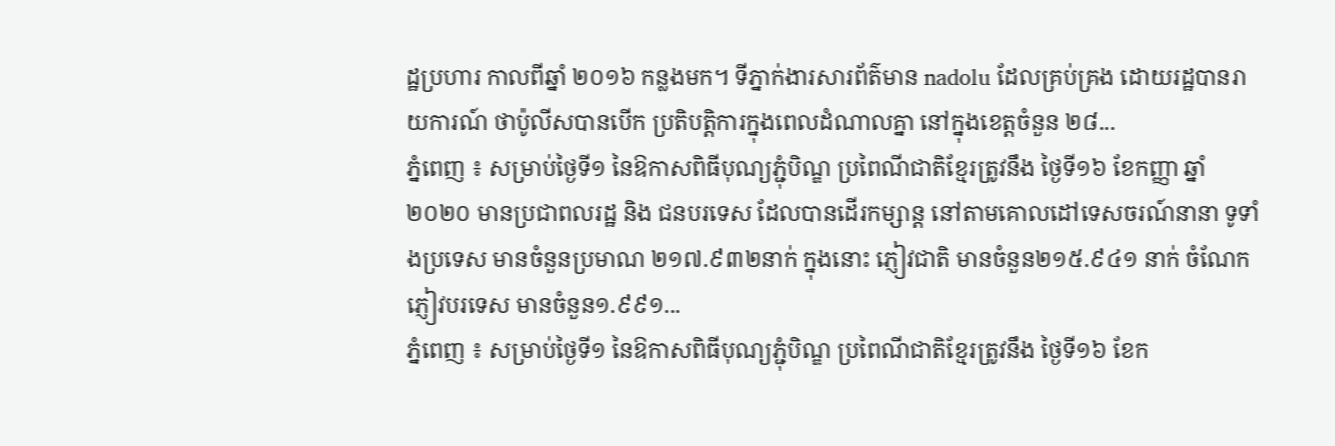ដ្ឋប្រហារ កាលពីឆ្នាំ ២០១៦ កន្លងមក។ ទីភ្នាក់ងារសារព័ត៌មាន nadolu ដែលគ្រប់គ្រង ដោយរដ្ឋបានរាយការណ៍ ថាប៉ូលីសបានបើក ប្រតិបត្តិការក្នុងពេលដំណាលគ្នា នៅក្នុងខេត្តចំនួន ២៨...
ភ្នំពេញ ៖ សម្រាប់ថ្ងៃទី១ នៃឱកាសពិធីបុណ្យភ្ជុំបិណ្ឌ ប្រពៃណីជាតិខ្មែរត្រូវនឹង ថ្ងៃទី១៦ ខែកញ្ញា ឆ្នាំ២០២០ មានប្រជាពលរដ្ឋ និង ជនបរទេស ដែលបានដើរកម្សាន្ត នៅតាមគោលដៅទេសចរណ៍នានា ទូទាំងប្រទេស មានចំនួនប្រមាណ ២១៧.៩៣២នាក់ ក្នុងនោះ ភ្ញៀវជាតិ មានចំនួន២១៥.៩៤១ នាក់ ចំណែកភ្ញៀវបរទេស មានចំនួន១.៩៩១...
ភ្នំពេញ ៖ សម្រាប់ថ្ងៃទី១ នៃឱកាសពិធីបុណ្យភ្ជុំបិណ្ឌ ប្រពៃណីជាតិខ្មែរត្រូវនឹង ថ្ងៃទី១៦ ខែក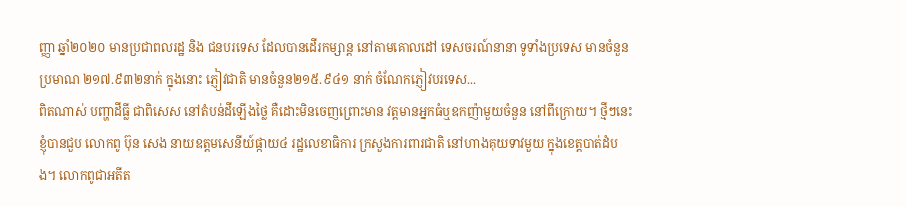ញ្ញា ឆ្នាំ២០២០ មានប្រជាពលរដ្ឋ និង ជនបរទេស ដែលបានដើរកម្សាន្ត នៅតាមគោលដៅ ទេសចរណ៍នានា ទូទាំងប្រទេស មានចំនួនប្រមាណ ២១៧.៩៣២នាក់ ក្នុងនោះ ភ្ញៀវជាតិ មានចំនួន២១៥.៩៤១ នាក់ ចំណែកភ្ញៀវបរទេស...
ពិតណាស់ បញ្ហាដីធ្លី ជាពិសេស នៅតំបន់ដីឡើងថ្លៃ គឺដោះមិនចេញព្រោះមាន វត្តមានអ្នកធំឬឧកញ៉ាមួយចំនួន នៅពីក្រោយ។ ថ្មីៗនេះ ខ្ញុំបានជួប លោកពូ ប៊ុន សេង នាយឧត្តមសេនីយ៍ផ្កាយ៤ រដ្ឋលេខាធិការ ក្រសួងការពារជាតិ នៅហាងគុយទាវមួយ ក្នុងខេត្តបាត់ដំបង។ លោកពូជាអតីត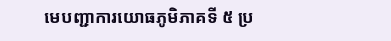មេបញ្ជាការយោធភូមិភាគទី ៥ ប្រ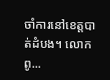ចាំការនៅខេត្តបាត់ដំបង។ លោកពូ...